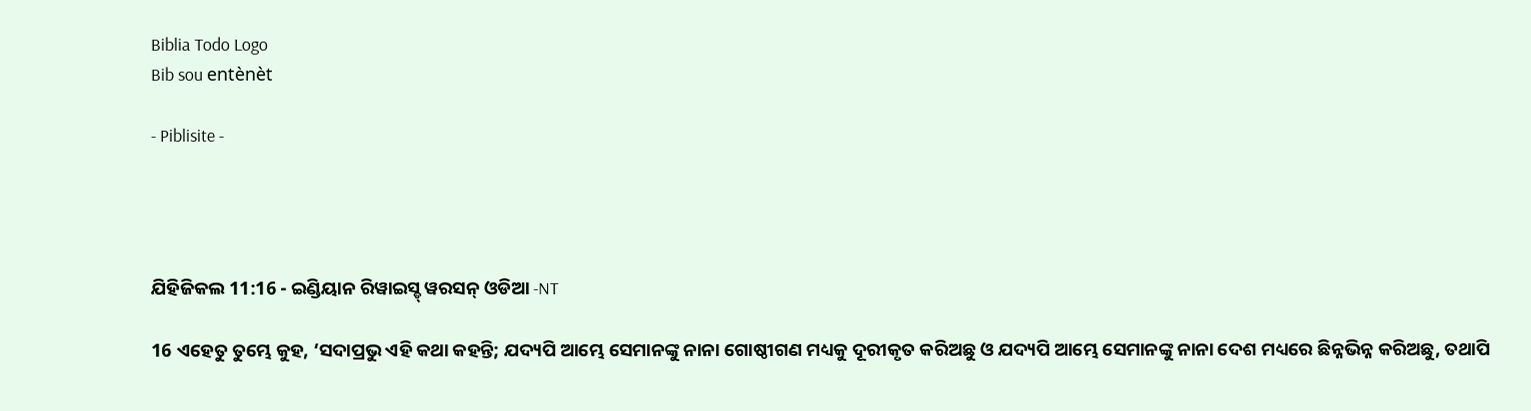Biblia Todo Logo
Bib sou entènèt

- Piblisite -




ଯିହିଜିକଲ 11:16 - ଇଣ୍ଡିୟାନ ରିୱାଇସ୍ଡ୍ ୱରସନ୍ ଓଡିଆ -NT

16 ଏହେତୁ ତୁମ୍ଭେ କୁହ, ‘ସଦାପ୍ରଭୁ ଏହି କଥା କହନ୍ତି; ଯଦ୍ୟପି ଆମ୍ଭେ ସେମାନଙ୍କୁ ନାନା ଗୋଷ୍ଠୀଗଣ ମଧ୍ୟକୁ ଦୂରୀକୃତ କରିଅଛୁ ଓ ଯଦ୍ୟପି ଆମ୍ଭେ ସେମାନଙ୍କୁ ନାନା ଦେଶ ମଧ୍ୟରେ ଛିନ୍ନଭିନ୍ନ କରିଅଛୁ, ତଥାପି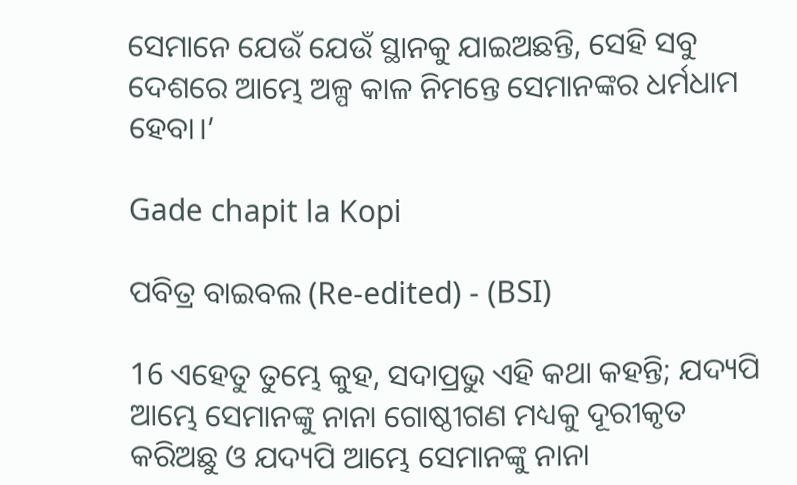ସେମାନେ ଯେଉଁ ଯେଉଁ ସ୍ଥାନକୁ ଯାଇଅଛନ୍ତି, ସେହି ସବୁ ଦେଶରେ ଆମ୍ଭେ ଅଳ୍ପ କାଳ ନିମନ୍ତେ ସେମାନଙ୍କର ଧର୍ମଧାମ ହେବା।’

Gade chapit la Kopi

ପବିତ୍ର ବାଇବଲ (Re-edited) - (BSI)

16 ଏହେତୁ ତୁମ୍ଭେ କୁହ, ସଦାପ୍ରଭୁ ଏହି କଥା କହନ୍ତି; ଯଦ୍ୟପି ଆମ୍ଭେ ସେମାନଙ୍କୁ ନାନା ଗୋଷ୍ଠୀଗଣ ମଧ୍ୟକୁ ଦୂରୀକୃତ କରିଅଛୁ ଓ ଯଦ୍ୟପି ଆମ୍ଭେ ସେମାନଙ୍କୁ ନାନା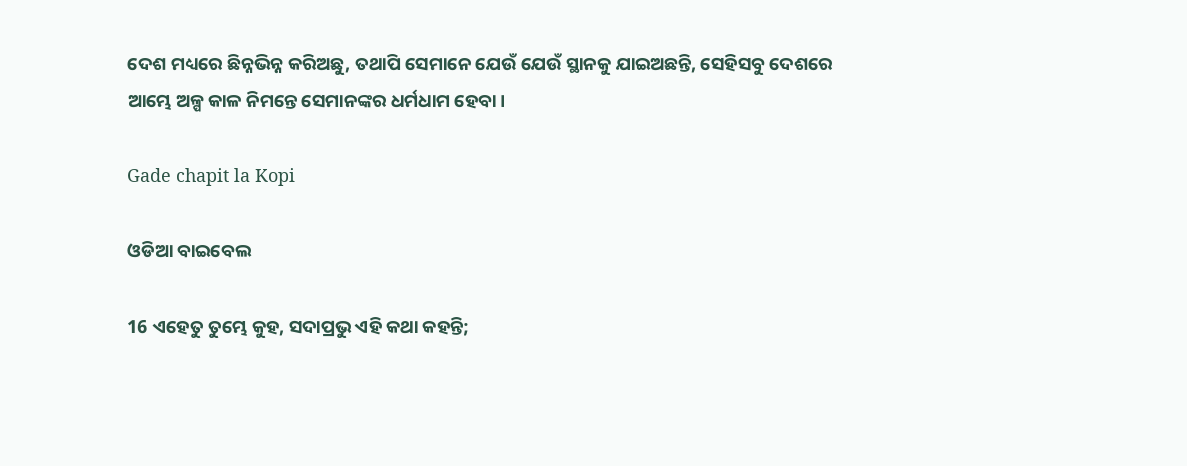ଦେଶ ମଧ୍ୟରେ ଛିନ୍ନଭିନ୍ନ କରିଅଛୁ, ତଥାପି ସେମାନେ ଯେଉଁ ଯେଉଁ ସ୍ଥାନକୁ ଯାଇଅଛନ୍ତି, ସେହିସବୁ ଦେଶରେ ଆମ୍ଭେ ଅଳ୍ପ କାଳ ନିମନ୍ତେ ସେମାନଙ୍କର ଧର୍ମଧାମ ହେବା।

Gade chapit la Kopi

ଓଡିଆ ବାଇବେଲ

16 ଏହେତୁ ତୁମ୍ଭେ କୁହ, ସଦାପ୍ରଭୁ ଏହି କଥା କହନ୍ତି;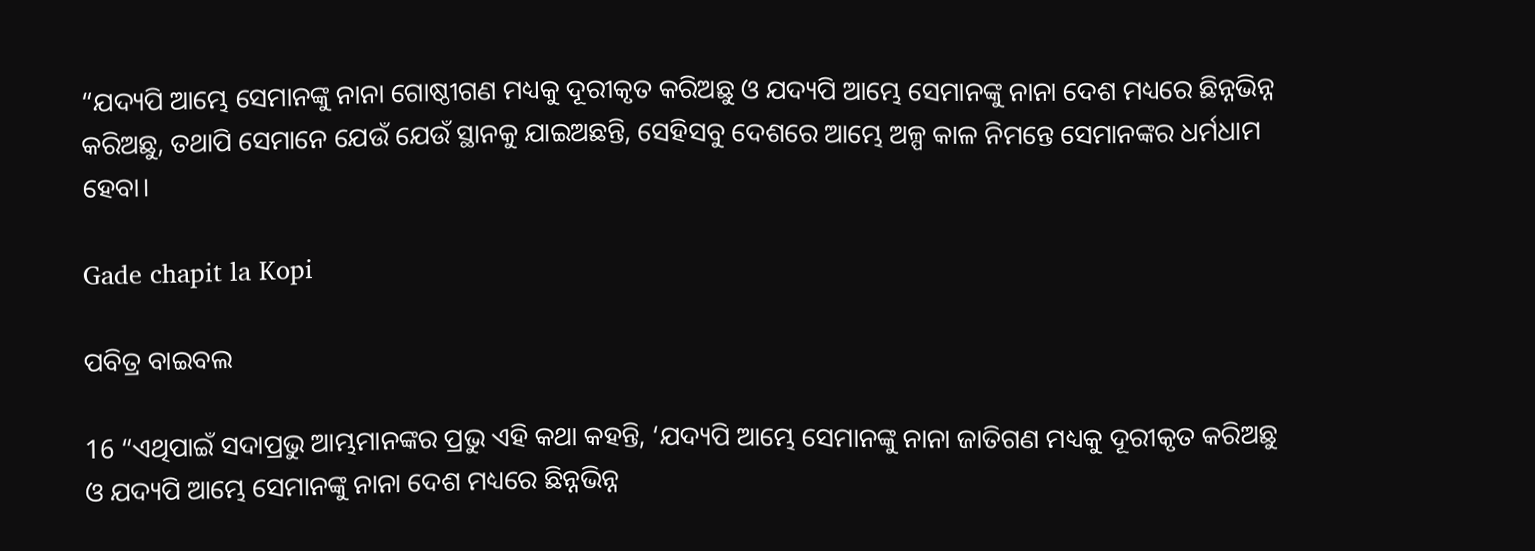“ଯଦ୍ୟପି ଆମ୍ଭେ ସେମାନଙ୍କୁ ନାନା ଗୋଷ୍ଠୀଗଣ ମଧ୍ୟକୁ ଦୂରୀକୃତ କରିଅଛୁ ଓ ଯଦ୍ୟପି ଆମ୍ଭେ ସେମାନଙ୍କୁ ନାନା ଦେଶ ମଧ୍ୟରେ ଛିନ୍ନଭିନ୍ନ କରିଅଛୁ, ତଥାପି ସେମାନେ ଯେଉଁ ଯେଉଁ ସ୍ଥାନକୁ ଯାଇଅଛନ୍ତି, ସେହିସବୁ ଦେଶରେ ଆମ୍ଭେ ଅଳ୍ପ କାଳ ନିମନ୍ତେ ସେମାନଙ୍କର ଧର୍ମଧାମ ହେବା।

Gade chapit la Kopi

ପବିତ୍ର ବାଇବଲ

16 “ଏଥିପାଇଁ ସଦାପ୍ରଭୁ ଆମ୍ଭମାନଙ୍କର ପ୍ରଭୁ ଏହି କଥା କହନ୍ତି, ‘ଯଦ୍ୟପି ଆମ୍ଭେ ସେମାନଙ୍କୁ ନାନା ଜାତିଗଣ ମଧ୍ୟକୁ ଦୂରୀକୃତ କରିଅଛୁ ଓ ଯଦ୍ୟପି ଆମ୍ଭେ ସେମାନଙ୍କୁ ନାନା ଦେଶ ମଧ୍ୟରେ ଛିନ୍ନଭିନ୍ନ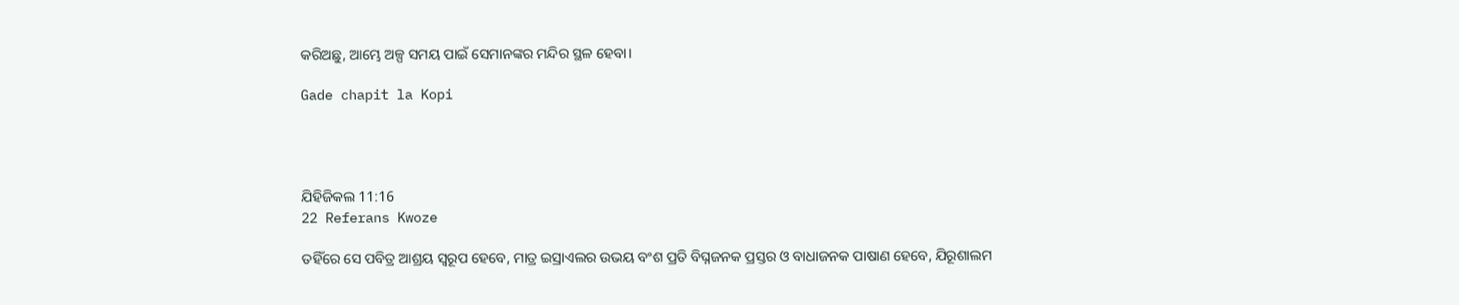କରିଅଛୁ, ଆମ୍ଭେ ଅଳ୍ପ ସମୟ ପାଇଁ ସେମାନଙ୍କର ମନ୍ଦିର ସ୍ଥଳ ହେବା।

Gade chapit la Kopi




ଯିହିଜିକଲ 11:16
22 Referans Kwoze

ତହିଁରେ ସେ ପବିତ୍ର ଆଶ୍ରୟ ସ୍ୱରୂପ ହେବେ, ମାତ୍ର ଇସ୍ରାଏଲର ଉଭୟ ବଂଶ ପ୍ରତି ବିଘ୍ନଜନକ ପ୍ରସ୍ତର ଓ ବାଧାଜନକ ପାଷାଣ ହେବେ, ଯିରୂଶାଲମ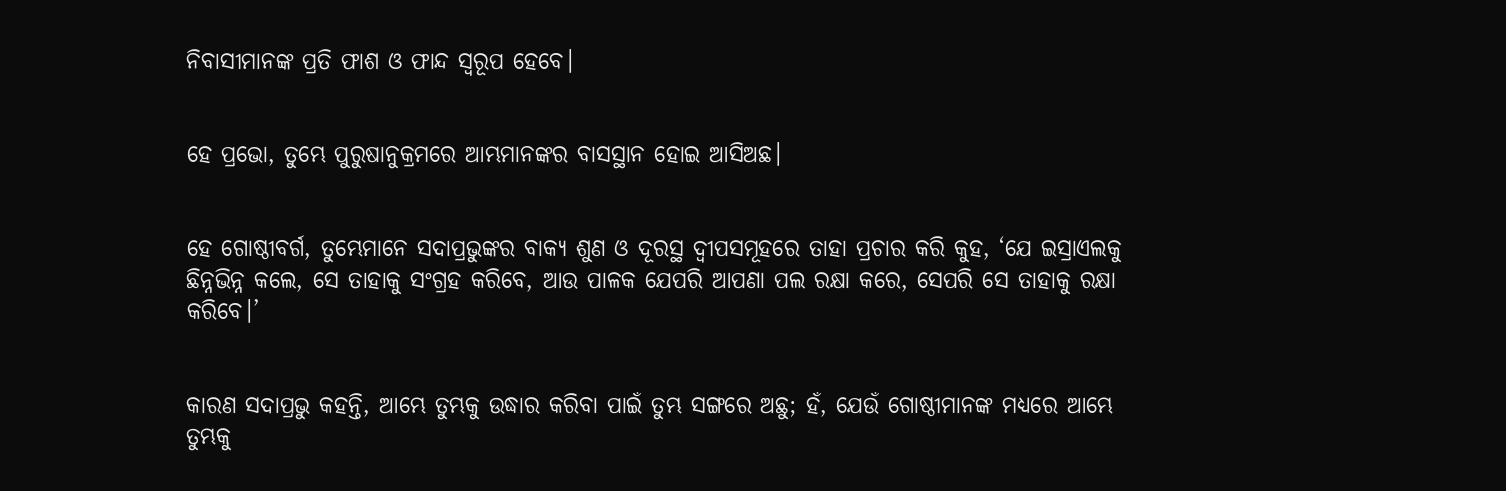ନିବାସୀମାନଙ୍କ ପ୍ରତି ଫାଶ ଓ ଫାନ୍ଦ ସ୍ୱରୂପ ହେବେ।


ହେ ପ୍ରଭୋ, ତୁମ୍ଭେ ପୁରୁଷାନୁକ୍ରମରେ ଆମ୍ଭମାନଙ୍କର ବାସସ୍ଥାନ ହୋଇ ଆସିଅଛ।


ହେ ଗୋଷ୍ଠୀବର୍ଗ, ତୁମ୍ଭେମାନେ ସଦାପ୍ରଭୁଙ୍କର ବାକ୍ୟ ଶୁଣ ଓ ଦୂରସ୍ଥ ଦ୍ୱୀପସମୂହରେ ତାହା ପ୍ରଚାର କରି କୁହ, ‘ଯେ ଇସ୍ରାଏଲକୁ ଛିନ୍ନଭିନ୍ନ କଲେ, ସେ ତାହାକୁ ସଂଗ୍ରହ କରିବେ, ଆଉ ପାଳକ ଯେପରି ଆପଣା ପଲ ରକ୍ଷା କରେ, ସେପରି ସେ ତାହାକୁ ରକ୍ଷା କରିବେ।’


କାରଣ ସଦାପ୍ରଭୁ କହନ୍ତି, ଆମ୍ଭେ ତୁମ୍ଭକୁ ଉଦ୍ଧାର କରିବା ପାଇଁ ତୁମ୍ଭ ସଙ୍ଗରେ ଅଛୁ; ହଁ, ଯେଉଁ ଗୋଷ୍ଠୀମାନଙ୍କ ମଧ୍ୟରେ ଆମ୍ଭେ ତୁମ୍ଭକୁ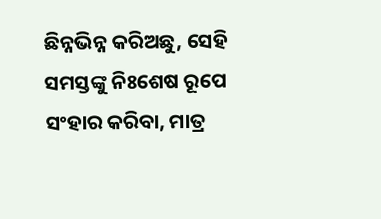ଛିନ୍ନଭିନ୍ନ କରିଅଛୁ, ସେହି ସମସ୍ତଙ୍କୁ ନିଃଶେଷ ରୂପେ ସଂହାର କରିବା, ମାତ୍ର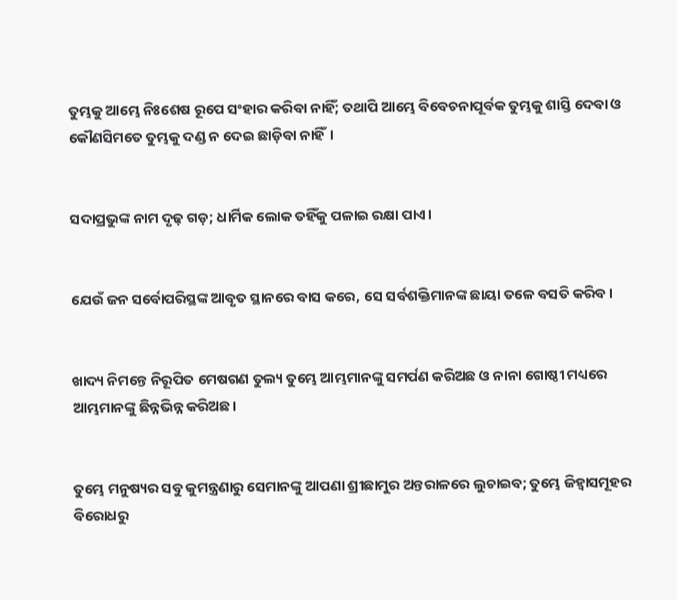ତୁମ୍ଭକୁ ଆମ୍ଭେ ନିଃଶେଷ ରୂପେ ସଂହାର କରିବା ନାହିଁ; ତଥାପି ଆମ୍ଭେ ବିବେଚନାପୂର୍ବକ ତୁମ୍ଭକୁ ଶାସ୍ତି ଦେବା ଓ କୌଣସିମତେ ତୁମ୍ଭକୁ ଦଣ୍ଡ ନ ଦେଇ ଛାଡ଼ିବା ନାହିଁ।


ସଦାପ୍ରଭୁଙ୍କ ନାମ ଦୃଢ଼ ଗଡ଼; ଧାର୍ମିକ ଲୋକ ତହିଁକୁ ପଳାଇ ରକ୍ଷା ପାଏ।


ଯେଉଁ ଜନ ସର୍ବୋପରିସ୍ଥଙ୍କ ଆବୃତ ସ୍ଥାନରେ ବାସ କରେ, ସେ ସର୍ବଶକ୍ତିମାନଙ୍କ ଛାୟା ତଳେ ବସତି କରିବ।


ଖାଦ୍ୟ ନିମନ୍ତେ ନିରୂପିତ ମେଷଗଣ ତୁଲ୍ୟ ତୁମ୍ଭେ ଆମ୍ଭମାନଙ୍କୁ ସମର୍ପଣ କରିଅଛ ଓ ନାନା ଗୋଷ୍ଠୀ ମଧ୍ୟରେ ଆମ୍ଭମାନଙ୍କୁ ଛିନ୍ନଭିନ୍ନ କରିଅଛ।


ତୁମ୍ଭେ ମନୁଷ୍ୟର ସବୁ କୁମନ୍ତ୍ରଣାରୁ ସେମାନଙ୍କୁ ଆପଣା ଶ୍ରୀଛାମୁର ଅନ୍ତରାଳରେ ଲୁଚାଇବ; ତୁମ୍ଭେ ଜିହ୍ୱାସମୂହର ବିରୋଧରୁ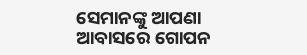ସେମାନଙ୍କୁ ଆପଣା ଆବାସରେ ଗୋପନ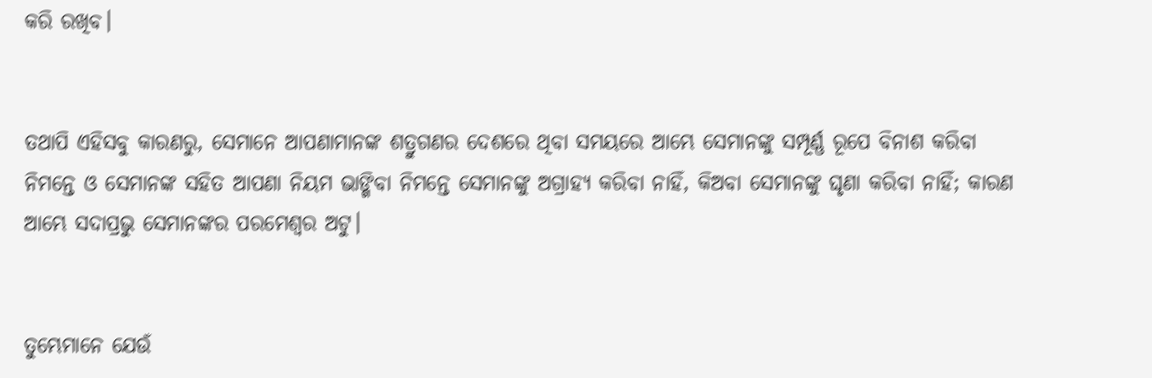କରି ରଖିବ।


ତଥାପି ଏହିସବୁ କାରଣରୁ, ସେମାନେ ଆପଣାମାନଙ୍କ ଶତ୍ରୁଗଣର ଦେଶରେ ଥିବା ସମୟରେ ଆମ୍ଭେ ସେମାନଙ୍କୁ ସମ୍ପୂର୍ଣ୍ଣ ରୂପେ ବିନାଶ କରିବା ନିମନ୍ତେ ଓ ସେମାନଙ୍କ ସହିତ ଆପଣା ନିୟମ ଭାଙ୍ଗିବା ନିମନ୍ତେ ସେମାନଙ୍କୁ ଅଗ୍ରାହ୍ୟ କରିବା ନାହିଁ, କିଅବା ସେମାନଙ୍କୁ ଘୃଣା କରିବା ନାହିଁ; କାରଣ ଆମ୍ଭେ ସଦାପ୍ରଭୁ ସେମାନଙ୍କର ପରମେଶ୍ୱର ଅଟୁ।


ତୁମ୍ଭେମାନେ ଯେଉଁ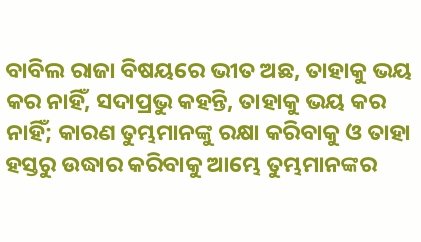ବାବିଲ ରାଜା ବିଷୟରେ ଭୀତ ଅଛ, ତାହାକୁ ଭୟ କର ନାହିଁ, ସଦାପ୍ରଭୁ କହନ୍ତି, ତାହାକୁ ଭୟ କର ନାହିଁ; କାରଣ ତୁମ୍ଭମାନଙ୍କୁ ରକ୍ଷା କରିବାକୁ ଓ ତାହା ହସ୍ତରୁ ଉଦ୍ଧାର କରିବାକୁ ଆମ୍ଭେ ତୁମ୍ଭମାନଙ୍କର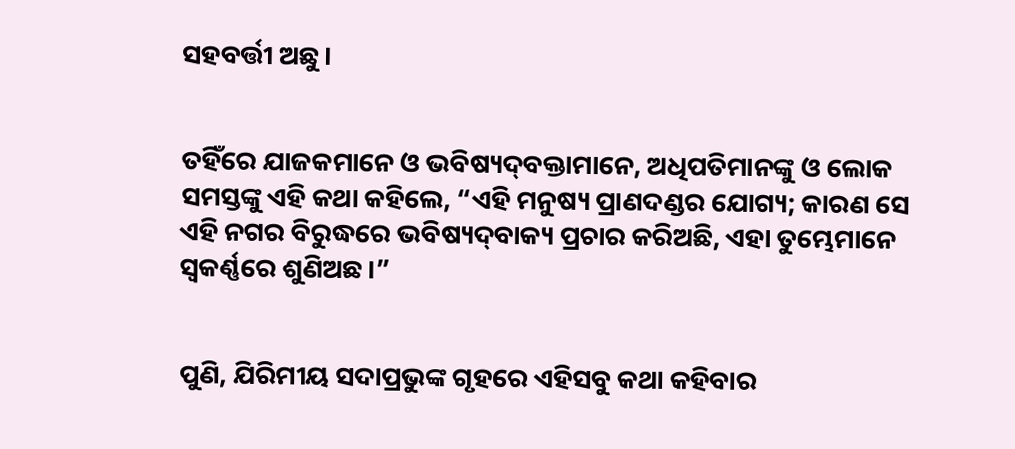ସହବର୍ତ୍ତୀ ଅଛୁ।


ତହିଁରେ ଯାଜକମାନେ ଓ ଭବିଷ୍ୟଦ୍‍ବକ୍ତାମାନେ, ଅଧିପତିମାନଙ୍କୁ ଓ ଲୋକ ସମସ୍ତଙ୍କୁ ଏହି କଥା କହିଲେ, “ଏହି ମନୁଷ୍ୟ ପ୍ରାଣଦଣ୍ଡର ଯୋଗ୍ୟ; କାରଣ ସେ ଏହି ନଗର ବିରୁଦ୍ଧରେ ଭବିଷ୍ୟଦ୍‍ବାକ୍ୟ ପ୍ରଚାର କରିଅଛି, ଏହା ତୁମ୍ଭେମାନେ ସ୍ୱକର୍ଣ୍ଣରେ ଶୁଣିଅଛ।”


ପୁଣି, ଯିରିମୀୟ ସଦାପ୍ରଭୁଙ୍କ ଗୃହରେ ଏହିସବୁ କଥା କହିବାର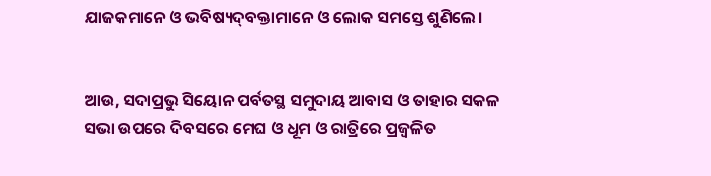ଯାଜକମାନେ ଓ ଭବିଷ୍ୟଦ୍‍ବକ୍ତାମାନେ ଓ ଲୋକ ସମସ୍ତେ ଶୁଣିଲେ।


ଆଉ, ସଦାପ୍ରଭୁ ସିୟୋନ ପର୍ବତସ୍ଥ ସମୁଦାୟ ଆବାସ ଓ ତାହାର ସକଳ ସଭା ଉପରେ ଦିବସରେ ମେଘ ଓ ଧୂମ ଓ ରାତ୍ରିରେ ପ୍ରଜ୍ୱଳିତ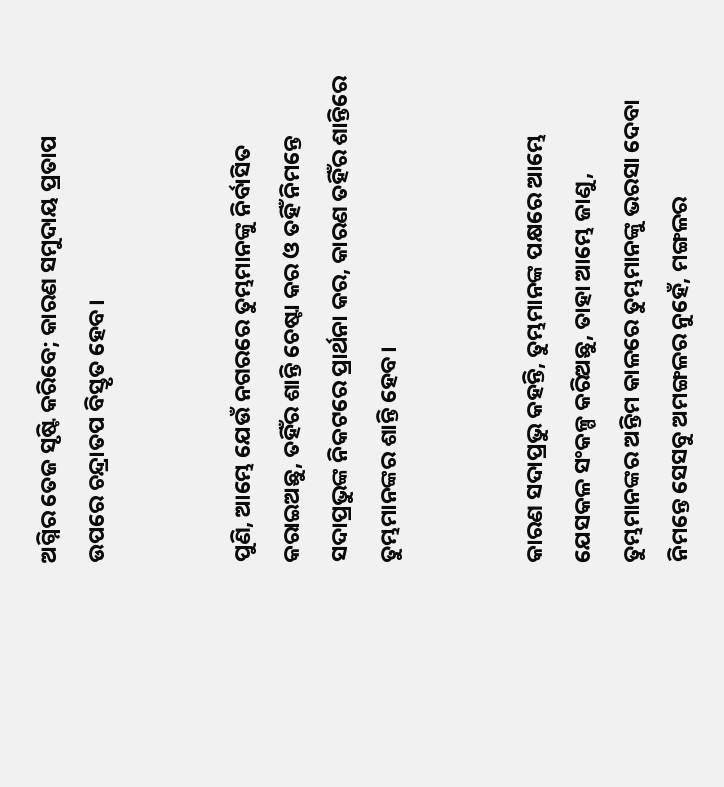ଅଗ୍ନିର ତେଜ ସୃଷ୍ଟି କରିବେ; କାରଣ ସମୁଦାୟ ପ୍ରତାପ ଉପରେ ଚନ୍ଦ୍ରାତପ ବିସ୍ତୃତ ହେବ।


ପୁଣି, ଆମ୍ଭେ ଯେଉଁ ନଗରରେ ତୁମ୍ଭମାନଙ୍କୁ ନିର୍ବାସିତ କରାଇଅଛୁ, ତହିଁର ଶାନ୍ତି ଚେଷ୍ଟା କର ଓ ତହିଁ ନିମନ୍ତେ ସଦାପ୍ରଭୁଙ୍କ ନିକଟରେ ପ୍ରାର୍ଥନା କର, କାରଣ ତହିଁର ଶାନ୍ତିରେ ତୁମ୍ଭମାନଙ୍କର ଶାନ୍ତି ହେବ।


କାରଣ ସଦାପ୍ରଭୁ କହନ୍ତି, ତୁମ୍ଭମାନଙ୍କ ପକ୍ଷରେ ଆମ୍ଭେ ଯେସକଳ ସଂକଳ୍ପ କରିଅଛୁ, ତାହା ଆମ୍ଭେ ଜାଣୁ, ତୁମ୍ଭମାନଙ୍କର ଅନ୍ତିମ କାଳରେ ତୁମ୍ଭମାନଙ୍କୁ ଭରସା ଦେବା ନିମନ୍ତେ ସେସବୁ ଅମଙ୍ଗଳର ନୁହେଁ, ମଙ୍ଗଳର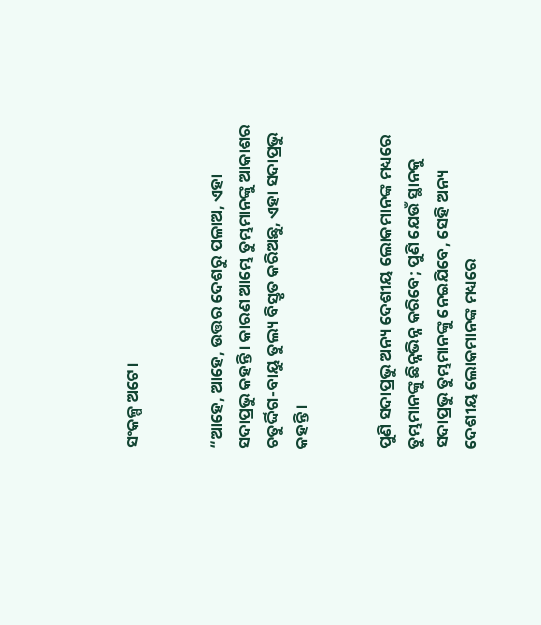ସଂକଳ୍ପ ଅଟେ।


“ଆହେ, ଆହେ, ଉତ୍ତର ଦେଶରୁ ପଳାଅ, ଏହା ସଦାପ୍ରଭୁ କହନ୍ତି। କାରଣ ଆମ୍ଭେ ତୁମ୍ଭମାନଙ୍କୁ ଆକାଶର ଚତୁର୍ଦ୍ଦିଗ-ବାୟୁ ତୁଲ୍ୟ ବିସ୍ତୃତ କରିଅଛୁ, ଏହା ସଦାପ୍ରଭୁ କହନ୍ତି।


ପୁଣି ସଦାପ୍ରଭୁ ଅନ୍ୟ ଦେଶୀୟ ଲୋକମାନଙ୍କ ମଧ୍ୟରେ ତୁମ୍ଭମାନଙ୍କୁ ଛିନ୍ନଭିନ୍ନ କରିବେ; ପୁଣି ଯେଉଁ ସ୍ଥାନକୁ ସଦାପ୍ରଭୁ ତୁମ୍ଭମାନଙ୍କୁ ନେଇଯିବେ, ସେହି ଅନ୍ୟ ଦେଶୀୟ ଲୋକମାନଙ୍କ ମଧ୍ୟରେ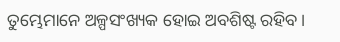ତୁମ୍ଭେମାନେ ଅଳ୍ପସଂଖ୍ୟକ ହୋଇ ଅବଶିଷ୍ଟ ରହିବ।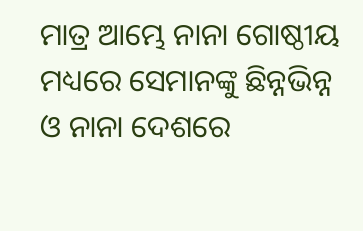ମାତ୍ର ଆମ୍ଭେ ନାନା ଗୋଷ୍ଠୀୟ ମଧ୍ୟରେ ସେମାନଙ୍କୁ ଛିନ୍ନଭିନ୍ନ ଓ ନାନା ଦେଶରେ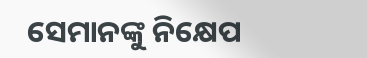ସେମାନଙ୍କୁ ନିକ୍ଷେପ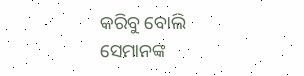କରିବୁ ବୋଲି ସେମାନଙ୍କ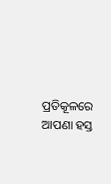ପ୍ରତିକୂଳରେ ଆପଣା ହସ୍ତ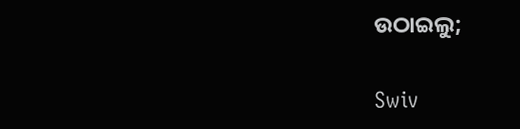ଉଠାଇଲୁ;


Swiv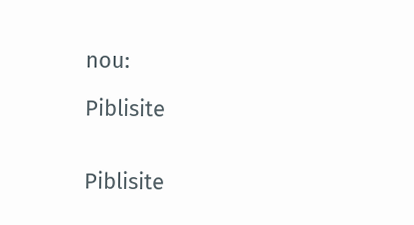nou:

Piblisite


Piblisite